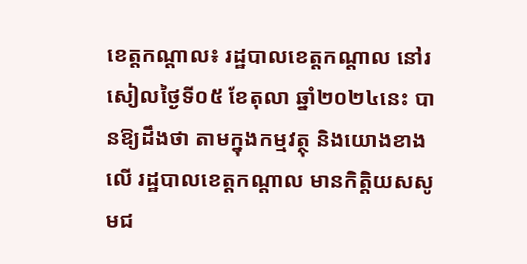ខេត្តកណ្ដាល៖ រដ្ឋបាលខេត្តកណ្ដាល នៅរសៀលថ្ងៃទី០៥ ខែតុលា ឆ្នាំ២០២៤នេះ បានឱ្យដឹងថា តាមក្នុងកម្មវត្ថុ និងយោងខាងលើ រដ្ឋបាលខេត្តកណ្តាល មានកិត្តិយសសូមជ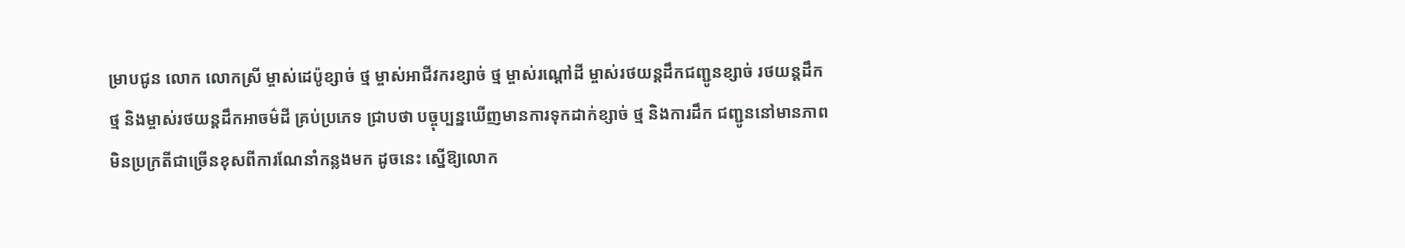ម្រាបជូន លោក លោកស្រី ម្ចាស់ដេប៉ូខ្សាច់ ថ្ម ម្ចាស់អាជីវករខ្សាច់ ថ្ម ម្ចាស់រណ្តៅដី ម្ចាស់រថយន្តដឹកជញ្ជូនខ្សាច់ រថយន្តដឹកថ្ម និងម្ចាស់រថយន្តដឹកអាចម៌ដី គ្រប់ប្រភេទ ជ្រាបថា បច្ចុប្បន្នឃើញមានការទុកដាក់ខ្សាច់ ថ្ម និងការដឹក ជញ្ជូននៅមានភាពមិនប្រក្រតីជាច្រើនខុសពីការណែនាំកន្លងមក ដូចនេះ ស្នើឱ្យលោក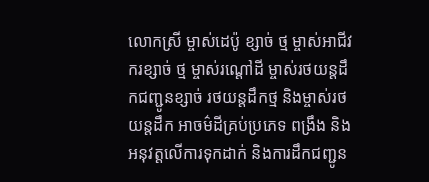លោកស្រី ម្ចាស់ដេប៉ូ ខ្សាច់ ថ្ម ម្ចាស់អាជីវករខ្សាច់ ថ្ម ម្ចាស់រណ្តៅដី ម្ចាស់រថយន្តដឹកជញ្ជូនខ្សាច់ រថយន្តដឹកថ្ម និងម្ចាស់រថយន្តដឹក អាចម៌ដីគ្រប់ប្រភេទ ពង្រឹង និងអនុវត្តលើការទុកដាក់ និងការដឹកជញ្ជូន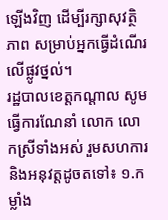ឡើងវិញ ដើម្បីរក្សាសុវត្ថិភាព សម្រាប់អ្នកធ្វើដំណើរលើផ្លូវថ្នល់។
រដ្ឋបាលខេត្តកណ្តាល សូមធ្វើការណែនាំ លោក លោកស្រីទាំងអស់ រួមសហការ និងអនុវត្តដូចតទៅ៖ ១.កម្លាំង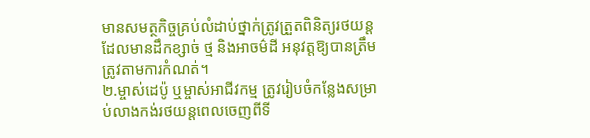មានសមត្ថកិច្ចគ្រប់លំដាប់ថ្នាក់ត្រូវត្រួតពិនិត្យរថយន្តដែលមានដឹកខ្សាច់ ថ្ម និងអាចម៌ដី អនុវត្តឱ្យបានត្រឹមត្រូវតាមការកំណត់។
២.ម្ចាស់ដេប៉ូ ឬម្ចាស់អាជីវកម្ម ត្រូវរៀបចំកន្លែងសម្រាប់លាងកង់រថយន្តពេលចេញពីទី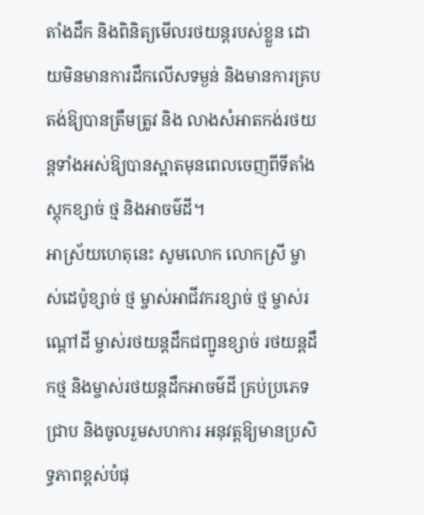តាំងដឹក និងពិនិត្យមើលរថយន្តរបស់ខ្លួន ដោយមិនមានការដឹកលើសទម្ងន់ និងមានការគ្របតង់ឱ្យបានត្រឹមត្រូវ និង លាងសំអាតកង់រថយន្តទាំងអស់ឱ្យបានស្អាតមុនពេលចេញពីទីតាំងស្តុកខ្សាច់ ថ្ម និងអាចម៌ដី។
អាស្រ័យហេតុនេះ សូមលោក លោកស្រី ម្ចាស់ដេប៉ូខ្សាច់ ថ្ម ម្ចាស់អាជីវករខ្សាច់ ថ្ម ម្ចាស់រណ្តៅដី ម្ចាស់រថយន្តដឹកជញ្ជូនខ្សាច់ រថយន្តដឹកថ្ម និងម្ចាស់រថយន្តដឹកអាចម៌ដី គ្រប់ប្រភេទជ្រាប និងចូលរួមសហការ អនុវត្តឱ្យមានប្រសិទ្ធភាពខ្ពស់បំផុ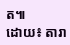ត៕
ដោយ៖ តារា